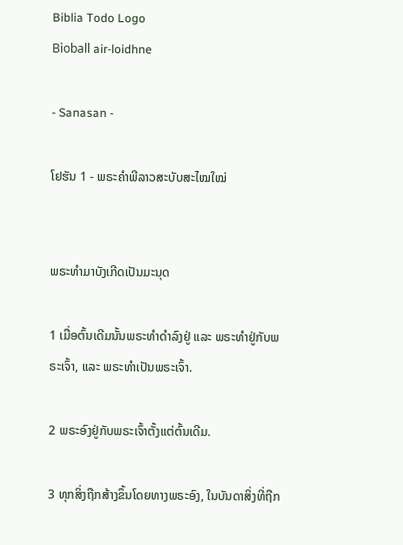Biblia Todo Logo
Bìoball air-loidhne

- Sanasan -

ໂຢຮັນ 1 - ພຣະຄຳພີລາວສະບັບສະໄໝໃໝ່


ພຣະທຳມາບັງເກີດເປັນມະນຸດ

1 ເມື່ອຕົ້ນເດີມນັ້ນພຣະທຳດຳລົງຢູ່ ແລະ ພຣະທຳຢູ່ກັບພຣະເຈົ້າ, ແລະ ພຣະທຳເປັນພຣະເຈົ້າ.

2 ພຣະອົງຢູ່ກັບພຣະເຈົ້າຕັ້ງແຕ່ຕົ້ນເດີມ.

3 ທຸກສິ່ງຖືກສ້າງຂຶ້ນໂດຍທາງພຣະອົງ, ໃນບັນດາສິ່ງທີ່ຖືກ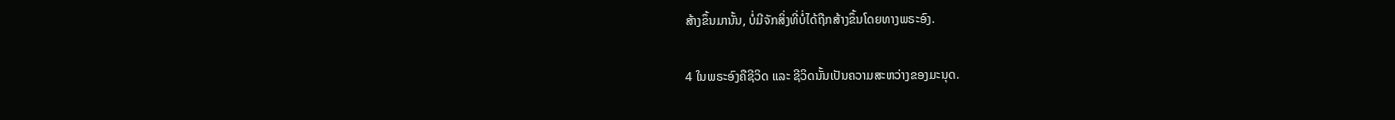ສ້າງຂຶ້ນມານັ້ນ, ບໍ່ມີຈັກສິ່ງທີ່ບໍ່ໄດ້ຖືກສ້າງຂຶ້ນໂດຍທາງພຣະອົງ.

4 ໃນພຣະອົງຄືຊີວິດ ແລະ ຊີວິດນັ້ນເປັນຄວາມສະຫວ່າງຂອງມະນຸດ.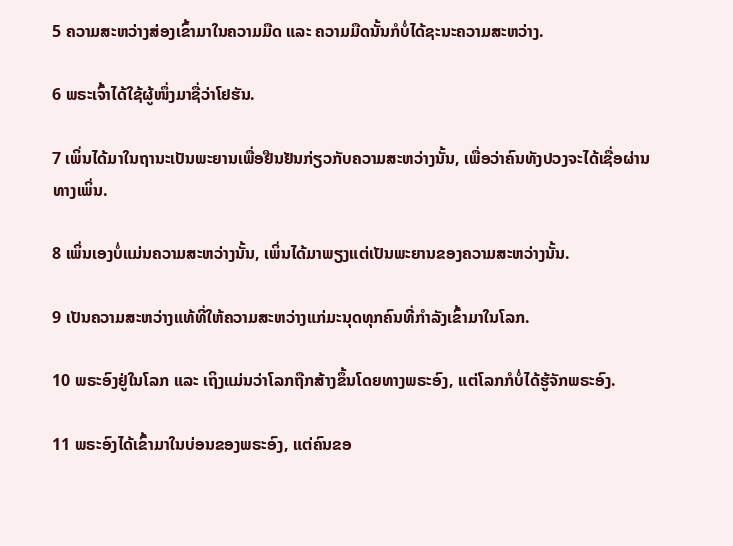5 ຄວາມສະຫວ່າງສ່ອງເຂົ້າມາໃນຄວາມມືດ ແລະ ຄວາມມືດນັ້ນກໍບໍ່ໄດ້ຊະນະຄວາມສະຫວ່າງ.

6 ພຣະເຈົ້າໄດ້ໃຊ້ຜູ້ໜຶ່ງມາຊື່ວ່າໂຢຮັນ.

7 ເພິ່ນໄດ້ມາໃນຖານະເປັນພະຍານເພື່ອຢືນຢັນກ່ຽວກັບຄວາມສະຫວ່າງນັ້ນ, ເພື່ອວ່າຄົນທັງປວງຈະໄດ້ເຊື່ອຜ່ານທາງເພິ່ນ.

8 ເພິ່ນເອງບໍ່ແມ່ນຄວາມສະຫວ່າງນັ້ນ, ເພິ່ນໄດ້ມາພຽງແຕ່ເປັນພະຍານຂອງຄວາມສະຫວ່າງນັ້ນ.

9 ເປັນຄວາມສະຫວ່າງແທ້ທີ່ໃຫ້ຄວາມສະຫວ່າງແກ່ມະນຸດທຸກຄົນທີ່ກຳລັງເຂົ້າມາໃນໂລກ.

10 ພຣະອົງຢູ່ໃນໂລກ ແລະ ເຖິງແມ່ນວ່າໂລກຖືກສ້າງຂຶ້ນໂດຍທາງພຣະອົງ, ແຕ່ໂລກກໍບໍ່ໄດ້ຮູ້ຈັກພຣະອົງ.

11 ພຣະອົງໄດ້ເຂົ້າມາໃນບ່ອນຂອງພຣະອົງ, ແຕ່ຄົນຂອ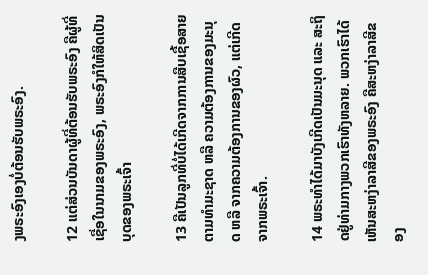ງພຣະອົງເອງບໍ່ຕ້ອນຮັບພຣະອົງ.

12 ແຕ່ສ່ວນບັນດາຜູ້ທີ່ຕ້ອນຮັບພຣະອົງ ຄືຜູ້ທີ່ເຊື່ອໃນນາມຂອງພຣະອົງ, ພຣະອົງກໍໃຫ້ສິດເປັນບຸດຂອງພຣະເຈົ້າ

13 ຄືເປັນລູກທີ່ບໍ່ໄດ້ເກີດຈາກການສືບເຊື້ອສາຍຕາມທຳມະຊາດ ຫລື ຄວາມຕ້ອງການຂອງມະນຸດ ຫລື ຈາກຄວາມຕ້ອງການຂອງຜົວ, ແຕ່ເກີດຈາກພຣະເຈົ້າ.

14 ພຣະທຳໄດ້ມາບັງເກີດເປັນມະນຸດ ແລະ ສະຖິດຢູ່ທ່າມກາງພວກເຮົາທັງຫລາຍ. ພວກເຮົາໄດ້ເຫັນສະຫງ່າລາສີຂອງພຣະອົງ ຄືສະຫງ່າລາສີຂອງ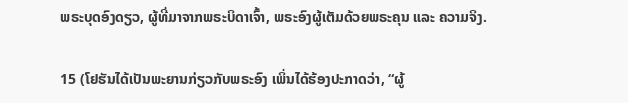ພຣະບຸດອົງດຽວ, ຜູ້ທີ່ມາຈາກພຣະບິດາເຈົ້າ, ພຣະອົງຜູ້ເຕັມດ້ວຍພຣະຄຸນ ແລະ ຄວາມຈິງ.

15 (ໂຢຮັນໄດ້ເປັນພະຍານກ່ຽວກັບພຣະອົງ ເພິ່ນໄດ້ຮ້ອງປະກາດວ່າ, “ຜູ້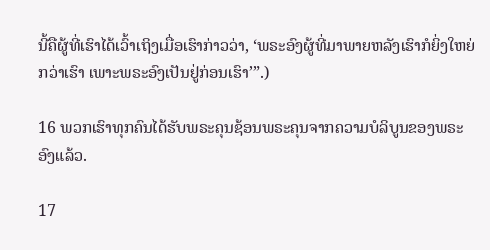ນີ້ຄືຜູ້ທີ່ເຮົາໄດ້ເວົ້າເຖິງເມື່ອເຮົາກ່າວວ່າ, ‘ພຣະອົງຜູ້ທີ່ມາພາຍຫລັງເຮົາກໍຍິ່ງໃຫຍ່ກວ່າເຮົາ ເພາະພຣະອົງເປັນຢູ່ກ່ອນເຮົາ’”.)

16 ພວກເຮົາທຸກຄົນໄດ້ຮັບພຣະຄຸນຊ້ອນພຣະຄຸນຈາກຄວາມບໍລິບູນຂອງພຣະອົງແລ້ວ.

17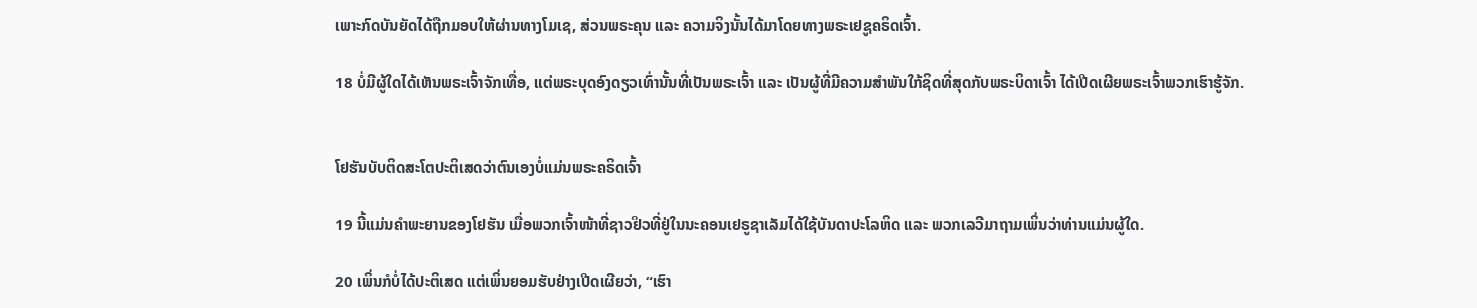ເພາະກົດບັນຍັດໄດ້ຖືກມອບໃຫ້ຜ່ານທາງໂມເຊ, ສ່ວນພຣະຄຸນ ແລະ ຄວາມຈິງນັ້ນໄດ້ມາໂດຍທາງພຣະເຢຊູຄຣິດເຈົ້າ.

18 ບໍ່ມີຜູ້ໃດໄດ້ເຫັນພຣະເຈົ້າຈັກເທື່ອ, ແຕ່ພຣະບຸດອົງດຽວເທົ່ານັ້ນທີ່ເປັນພຣະເຈົ້າ ແລະ ເປັນຜູ້ທີ່ມີຄວາມສຳພັນໃກ້ຊິດທີ່ສຸດກັບພຣະບິດາເຈົ້າ ໄດ້ເປີດເຜີຍພຣະເຈົ້າພວກເຮົາຮູ້ຈັກ.


ໂຢຮັນບັບຕິດສະໂຕປະຕິເສດວ່າຕົນເອງບໍ່ແມ່ນພຣະຄຣິດເຈົ້າ

19 ນີ້ແມ່ນຄຳພະຍານຂອງໂຢຮັນ ເມື່ອພວກເຈົ້າໜ້າທີ່ຊາວຢິວທີ່ຢູ່ໃນນະຄອນເຢຣູຊາເລັມໄດ້ໃຊ້ບັນດາປະໂລຫິດ ແລະ ພວກເລວີມາຖາມເພິ່ນວ່າທ່ານແມ່ນຜູ້ໃດ.

20 ເພິ່ນກໍບໍ່ໄດ້ປະຕິເສດ ແຕ່ເພິ່ນຍອມຮັບຢ່າງເປີດເຜີຍວ່າ, “ເຮົາ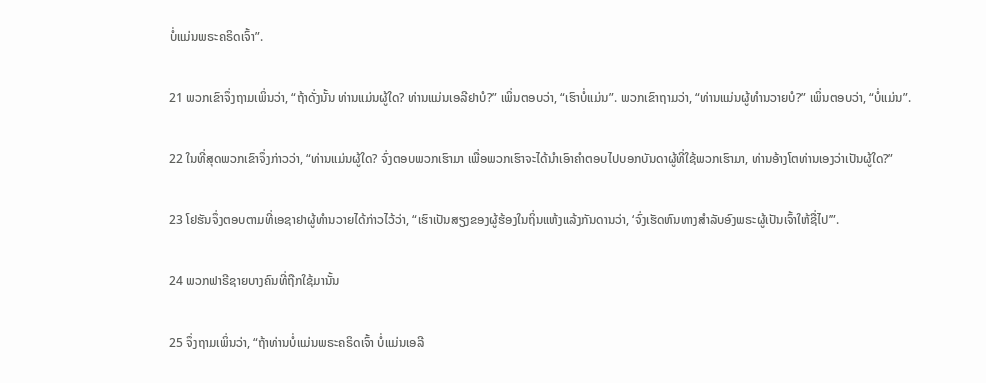ບໍ່ແມ່ນພຣະຄຣິດເຈົ້າ”.

21 ພວກເຂົາຈຶ່ງຖາມເພິ່ນວ່າ, “ຖ້າດັ່ງນັ້ນ ທ່ານແມ່ນຜູ້ໃດ? ທ່ານແມ່ນເອລີຢາບໍ?” ເພິ່ນຕອບວ່າ, “ເຮົາບໍ່ແມ່ນ”. ພວກເຂົາຖາມວ່າ, “ທ່ານແມ່ນຜູ້ທຳນວາຍບໍ?” ເພິ່ນຕອບວ່າ, “ບໍ່ແມ່ນ”.

22 ໃນທີ່ສຸດພວກເຂົາຈຶ່ງກ່າວວ່າ, “ທ່ານແມ່ນຜູ້ໃດ? ຈົ່ງຕອບພວກເຮົາມາ ເພື່ອພວກເຮົາຈະໄດ້ນໍາເອົາຄຳຕອບໄປບອກບັນດາຜູ້ທີ່ໃຊ້ພວກເຮົາມາ, ທ່ານອ້າງໂຕທ່ານເອງວ່າເປັນຜູ້ໃດ?”

23 ໂຢຮັນຈຶ່ງຕອບຕາມທີ່ເອຊາຢາຜູ້ທຳນວາຍໄດ້ກ່າວໄວ້ວ່າ, “ເຮົາເປັນສຽງຂອງຜູ້ຮ້ອງໃນຖິ່ນແຫ້ງແລ້ງກັນດານວ່າ, ‘ຈົ່ງເຮັດຫົນທາງສຳລັບອົງພຣະຜູ້ເປັນເຈົ້າໃຫ້ຊື່ໄປ’”.

24 ພວກຟາຣີຊາຍບາງຄົນທີ່ຖືກໃຊ້ມານັ້ນ

25 ຈຶ່ງຖາມເພິ່ນວ່າ, “ຖ້າທ່ານບໍ່ແມ່ນພຣະຄຣິດເຈົ້າ ບໍ່ແມ່ນເອລີ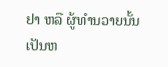ຢາ ຫລື ຜູ້ທຳນວາຍນັ້ນ ເປັນຫ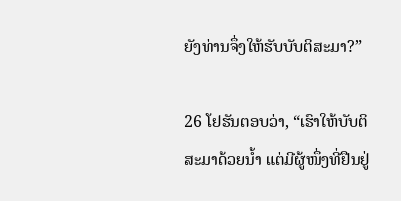ຍັງທ່ານຈຶ່ງໃຫ້ຮັບບັບຕິສະມາ?”

26 ໂຢຮັນຕອບວ່າ, “ເຮົາໃຫ້ບັບຕິສະມາດ້ວຍນ້ຳ ແຕ່ມີຜູ້ໜຶ່ງທີ່ຢືນຢູ່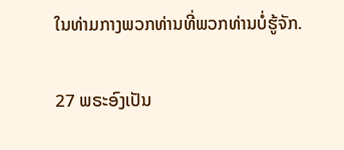ໃນທ່າມກາງພວກທ່ານທີ່ພວກທ່ານບໍ່ຮູ້ຈັກ.

27 ພຣະອົງເປັນ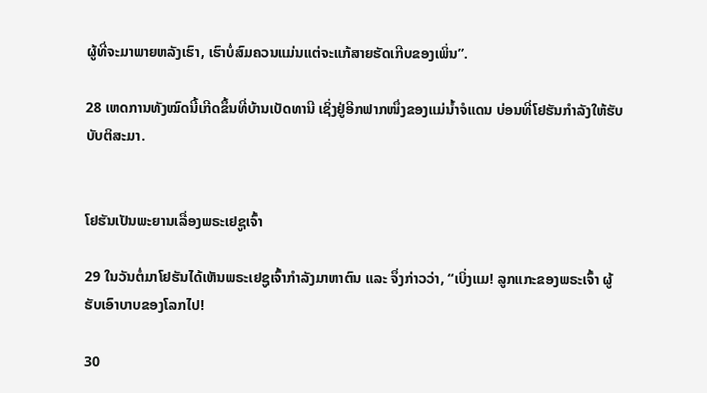ຜູ້ທີ່ຈະມາພາຍຫລັງເຮົາ, ເຮົາບໍ່ສົມຄວນແມ່ນແຕ່ຈະແກ້ສາຍຮັດເກີບຂອງເພິ່ນ”.

28 ເຫດການທັງໝົດນີ້ເກີດຂຶ້ນທີ່ບ້ານເບັດທານີ ເຊິ່ງຢູ່ອີກຟາກໜຶ່ງຂອງແມ່ນ້ຳຈໍແດນ ບ່ອນທີ່ໂຢຮັນກຳລັງໃຫ້ຮັບບັບຕິສະມາ.


ໂຢຮັນເປັນພະຍານເລື່ອງພຣະເຢຊູເຈົ້າ

29 ໃນວັນຕໍ່ມາໂຢຮັນໄດ້ເຫັນພຣະເຢຊູເຈົ້າກຳລັງມາຫາຕົນ ແລະ ຈຶ່ງກ່າວວ່າ, “ເບິ່ງແມ! ລູກແກະຂອງພຣະເຈົ້າ ຜູ້ຮັບເອົາບາບຂອງໂລກໄປ!

30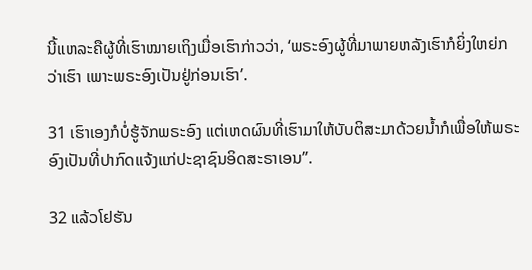ນີ້ແຫລະຄືຜູ້ທີ່ເຮົາໝາຍເຖິງເມື່ອເຮົາກ່າວວ່າ, ‘ພຣະອົງຜູ້ທີ່ມາພາຍຫລັງເຮົາກໍຍິ່ງໃຫຍ່ກວ່າເຮົາ ເພາະພຣະອົງເປັນຢູ່ກ່ອນເຮົາ’.

31 ເຮົາເອງກໍບໍ່ຮູ້ຈັກພຣະອົງ ແຕ່ເຫດຜົນທີ່ເຮົາມາໃຫ້ບັບຕິສະມາດ້ວຍນ້ຳກໍເພື່ອໃຫ້ພຣະອົງເປັນທີ່ປາກົດແຈ້ງແກ່ປະຊາຊົນອິດສະຣາເອນ”.

32 ແລ້ວໂຢຮັນ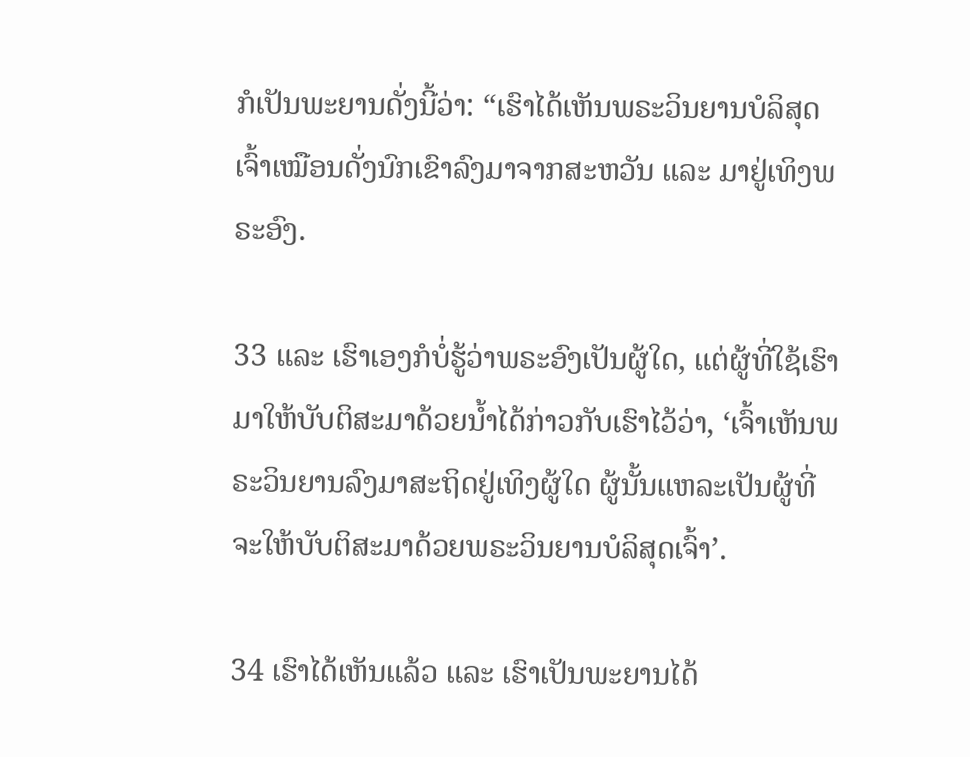ກໍເປັນພະຍານດັ່ງນີ້ວ່າ: “ເຮົາໄດ້ເຫັນພຣະວິນຍານບໍລິສຸດເຈົ້າເໝືອນດັ່ງນົກເຂົາລົງມາຈາກສະຫວັນ ແລະ ມາຢູ່ເທິງພຣະອົງ.

33 ແລະ ເຮົາເອງກໍບໍ່ຮູ້ວ່າພຣະອົງເປັນຜູ້ໃດ, ແຕ່ຜູ້ທີ່ໃຊ້ເຮົາມາໃຫ້ບັບຕິສະມາດ້ວຍນ້ຳໄດ້ກ່າວກັບເຮົາໄວ້ວ່າ, ‘ເຈົ້າເຫັນພຣະວິນຍານລົງມາສະຖິດຢູ່ເທິງຜູ້ໃດ ຜູ້ນັ້ນແຫລະເປັນຜູ້ທີ່ຈະໃຫ້ບັບຕິສະມາດ້ວຍພຣະວິນຍານບໍລິສຸດເຈົ້າ’.

34 ເຮົາໄດ້ເຫັນແລ້ວ ແລະ ເຮົາເປັນພະຍານໄດ້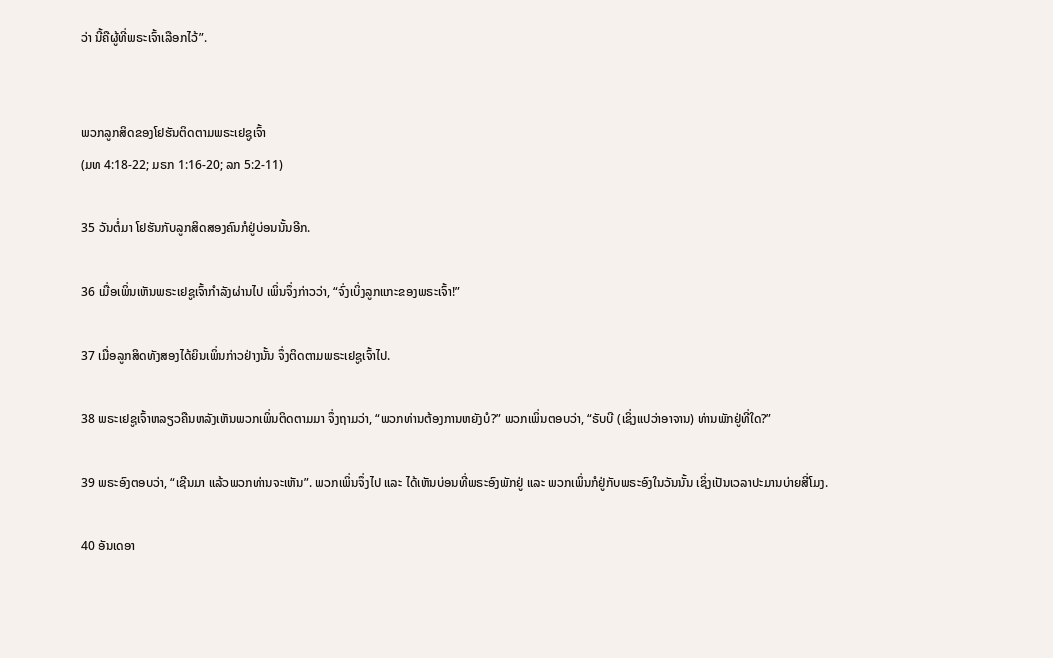ວ່າ ນີ້ຄືຜູ້ທີ່ພຣະເຈົ້າເລືອກໄວ້”.


ພວກລູກສິດຂອງໂຢຮັນຕິດຕາມພຣະເຢຊູເຈົ້າ
(ມທ 4:18-22; ມຣກ 1:16-20; ລກ 5:2-11)

35 ວັນຕໍ່ມາ ໂຢຮັນກັບລູກສິດສອງຄົນກໍຢູ່ບ່ອນນັ້ນອີກ.

36 ເມື່ອເພິ່ນເຫັນພຣະເຢຊູເຈົ້າກຳລັງຜ່ານໄປ ເພິ່ນຈຶ່ງກ່າວວ່າ, “ຈົ່ງເບິ່ງລູກແກະຂອງພຣະເຈົ້າ!”

37 ເມື່ອລູກສິດທັງສອງໄດ້ຍິນເພິ່ນກ່າວຢ່າງນັ້ນ ຈຶ່ງຕິດຕາມພຣະເຢຊູເຈົ້າໄປ.

38 ພຣະເຢຊູເຈົ້າຫລຽວຄືນຫລັງເຫັນພວກເພິ່ນຕິດຕາມມາ ຈຶ່ງຖາມວ່າ, “ພວກທ່ານຕ້ອງການຫຍັງບໍ?” ພວກເພິ່ນຕອບວ່າ, “ຣັບບີ (ເຊິ່ງແປວ່າອາຈານ) ທ່ານພັກຢູ່ທີ່ໃດ?”

39 ພຣະອົງຕອບວ່າ, “ເຊີນມາ ແລ້ວພວກທ່ານຈະເຫັນ”. ພວກເພິ່ນຈຶ່ງໄປ ແລະ ໄດ້ເຫັນບ່ອນທີ່ພຣະອົງພັກຢູ່ ແລະ ພວກເພິ່ນກໍຢູ່ກັບພຣະອົງໃນວັນນັ້ນ ເຊິ່ງເປັນເວລາປະມານບ່າຍສີ່ໂມງ.

40 ອັນເດອາ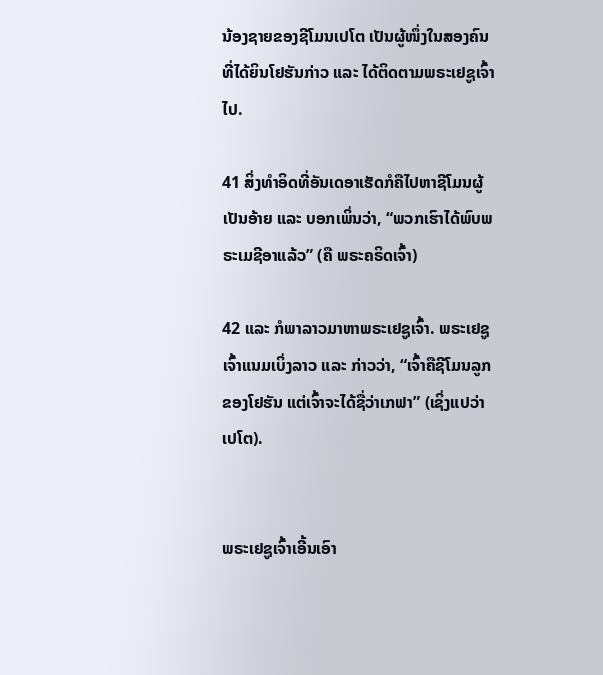ນ້ອງຊາຍຂອງຊີໂມນເປໂຕ ເປັນຜູ້ໜຶ່ງໃນສອງຄົນທີ່ໄດ້ຍິນໂຢຮັນກ່າວ ແລະ ໄດ້ຕິດຕາມພຣະເຢຊູເຈົ້າໄປ.

41 ສິ່ງທຳອິດທີ່ອັນເດອາເຮັດກໍຄືໄປຫາຊີໂມນຜູ້ເປັນອ້າຍ ແລະ ບອກເພິ່ນວ່າ, “ພວກເຮົາໄດ້ພົບພຣະເມຊີອາແລ້ວ” (ຄື ພຣະຄຣິດເຈົ້າ)

42 ແລະ ກໍພາລາວມາຫາພຣະເຢຊູເຈົ້າ. ພຣະເຢຊູເຈົ້າແນມເບິ່ງລາວ ແລະ ກ່າວວ່າ, “ເຈົ້າຄືຊີໂມນລູກຂອງໂຢຮັນ ແຕ່ເຈົ້າຈະໄດ້ຊື່ວ່າເກຟາ” (ເຊິ່ງແປວ່າ ເປໂຕ).


ພຣະເຢຊູເຈົ້າເອີ້ນເອົາ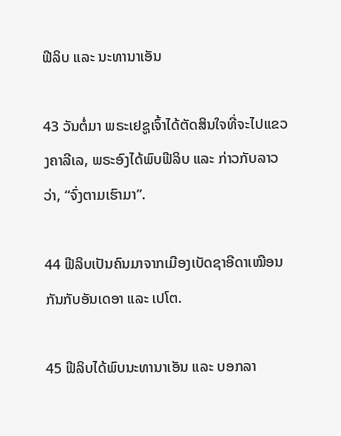ຟີລິບ ແລະ ນະທານາເອັນ

43 ວັນຕໍ່ມາ ພຣະເຢຊູເຈົ້າໄດ້ຕັດສິນໃຈທີ່ຈະໄປແຂວງຄາລີເລ, ພຣະອົງໄດ້ພົບຟີລິບ ແລະ ກ່າວກັບລາວວ່າ, “ຈົ່ງຕາມເຮົາມາ”.

44 ຟີລິບເປັນຄົນມາຈາກເມືອງເບັດຊາອີດາເໝືອນກັນກັບອັນເດອາ ແລະ ເປໂຕ.

45 ຟີລິບໄດ້ພົບນະທານາເອັນ ແລະ ບອກລາ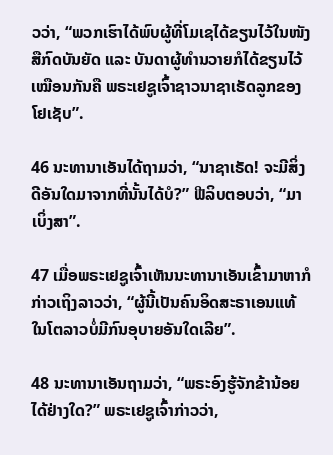ວວ່າ, “ພວກເຮົາໄດ້ພົບຜູ້ທີ່ໂມເຊໄດ້ຂຽນໄວ້ໃນໜັງສືກົດບັນຍັດ ແລະ ບັນດາຜູ້ທຳນວາຍກໍໄດ້ຂຽນໄວ້ເໝືອນກັນຄື ພຣະເຢຊູເຈົ້າຊາວນາຊາເຣັດລູກຂອງໂຢເຊັບ”.

46 ນະທານາເອັນໄດ້ຖາມວ່າ, “ນາຊາເຣັດ! ຈະມີສິ່ງດີອັນໃດມາຈາກທີ່ນັ້ນໄດ້ບໍ?” ຟີລິບຕອບວ່າ, “ມາເບິ່ງສາ”.

47 ເມື່ອພຣະເຢຊູເຈົ້າເຫັນນະທານາເອັນເຂົ້າມາຫາກໍກ່າວເຖິງລາວວ່າ, “ຜູ້ນີ້ເປັນຄົນອິດສະຣາເອນແທ້ ໃນໂຕລາວບໍ່ມີກົນອຸບາຍອັນໃດເລີຍ”.

48 ນະທານາເອັນຖາມວ່າ, “ພຣະອົງຮູ້ຈັກຂ້ານ້ອຍໄດ້ຢ່າງໃດ?” ພຣະເຢຊູເຈົ້າກ່າວວ່າ,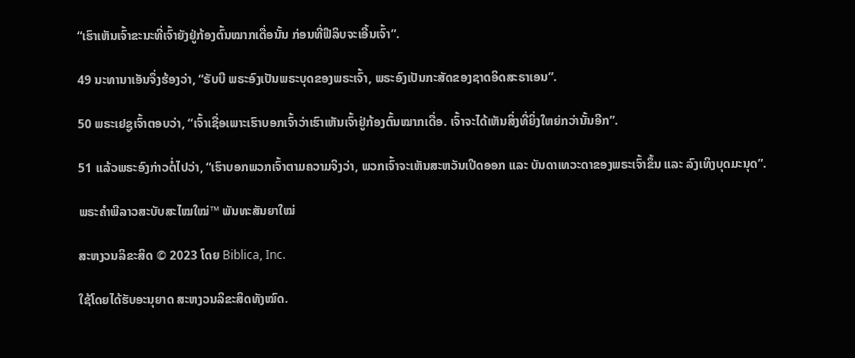“ເຮົາເຫັນເຈົ້າຂະນະທີ່ເຈົ້າຍັງຢູ່ກ້ອງຕົ້ນໝາກເດື່ອນັ້ນ ກ່ອນທີ່ຟີລິບຈະເອີ້ນເຈົ້າ”.

49 ນະທານາເອັນຈຶ່ງຮ້ອງວ່າ, “ຣັບບີ ພຣະອົງເປັນພຣະບຸດຂອງພຣະເຈົ້າ, ພຣະອົງເປັນກະສັດຂອງຊາດອິດສະຣາເອນ”.

50 ພຣະເຢຊູເຈົ້າຕອບວ່າ, “ເຈົ້າເຊື່ອເພາະເຮົາບອກເຈົ້າວ່າເຮົາເຫັນເຈົ້າຢູ່ກ້ອງຕົ້ນໝາກເດື່ອ. ເຈົ້າຈະໄດ້ເຫັນສິ່ງທີ່ຍິ່ງໃຫຍ່ກວ່ານັ້ນອີກ”.

51 ແລ້ວພຣະອົງກ່າວຕໍ່ໄປວ່າ, “ເຮົາບອກພວກເຈົ້າຕາມຄວາມຈິງວ່າ, ພວກເຈົ້າຈະເຫັນສະຫວັນເປີດອອກ ແລະ ບັນດາເທວະດາຂອງພຣະເຈົ້າຂຶ້ນ ແລະ ລົງເທິງບຸດມະນຸດ”.

ພຣະຄຳພີລາວສະບັບສະໄໝໃໝ່™ ພັນທະສັນຍາໃໝ່

ສະຫງວນລິຂະສິດ © 2023 ໂດຍ Biblica, Inc.

ໃຊ້ໂດຍໄດ້ຮັບອະນຸຍາດ ສະຫງວນລິຂະສິດທັງໝົດ.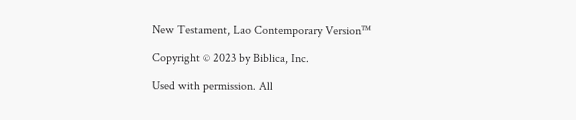New Testament, Lao Contemporary Version™

Copyright © 2023 by Biblica, Inc.

Used with permission. All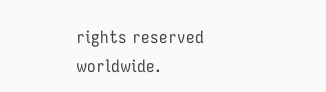rights reserved worldwide.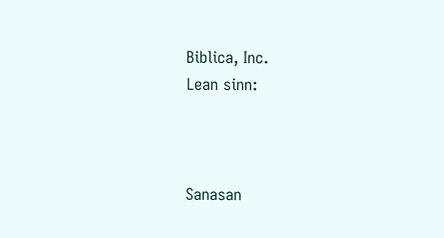Biblica, Inc.
Lean sinn:



Sanasan